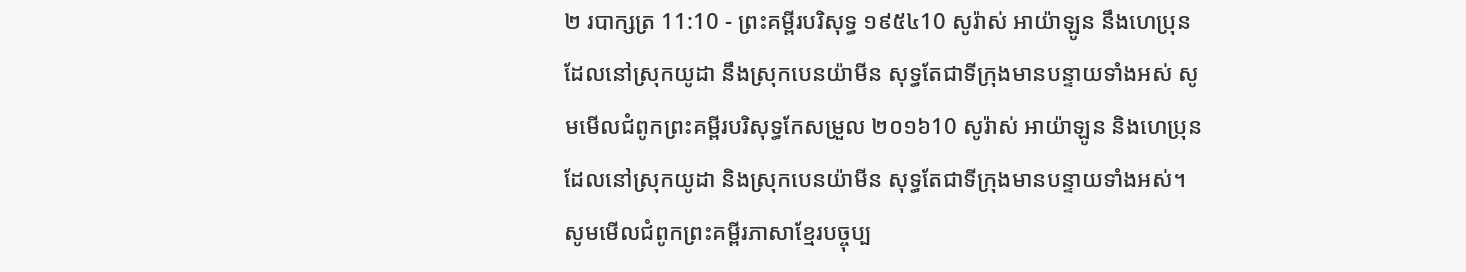២ របាក្សត្រ 11:10 - ព្រះគម្ពីរបរិសុទ្ធ ១៩៥៤10 សូរ៉ាស់ អាយ៉ាឡូន នឹងហេប្រុន ដែលនៅស្រុកយូដា នឹងស្រុកបេនយ៉ាមីន សុទ្ធតែជាទីក្រុងមានបន្ទាយទាំងអស់ សូមមើលជំពូកព្រះគម្ពីរបរិសុទ្ធកែសម្រួល ២០១៦10 សូរ៉ាស់ អាយ៉ាឡូន និងហេប្រុន ដែលនៅស្រុកយូដា និងស្រុកបេនយ៉ាមីន សុទ្ធតែជាទីក្រុងមានបន្ទាយទាំងអស់។ សូមមើលជំពូកព្រះគម្ពីរភាសាខ្មែរបច្ចុប្ប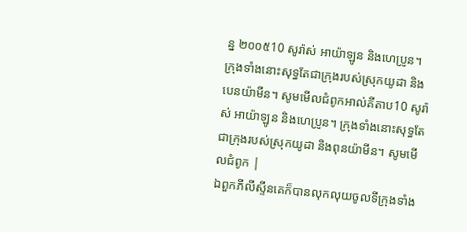ន្ន ២០០៥10 សូរ៉ាស់ អាយ៉ាឡូន និងហេប្រូន។ ក្រុងទាំងនោះសុទ្ធតែជាក្រុងរបស់ស្រុកយូដា និងបេនយ៉ាមីន។ សូមមើលជំពូកអាល់គីតាប10 សូរ៉ាស់ អាយ៉ាឡូន និងហេប្រូន។ ក្រុងទាំងនោះសុទ្ធតែជាក្រុងរបស់ស្រុកយូដា និងពុនយ៉ាមីន។ សូមមើលជំពូក |
ឯពួកភីលីស្ទីនគេក៏បានលុកលុយចូលទីក្រុងទាំង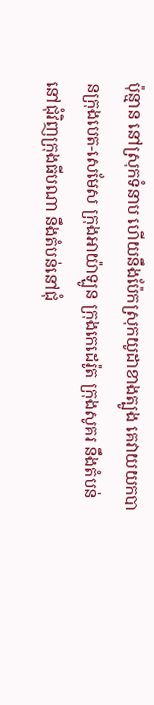ប៉ុន្មាន នៅស្រុកទំនាប ហើយនឹងប៉ែកស្រុកយូដាខាងត្បូង គេវាយយកបានក្រុងបេត-សេមែស ក្រុងអាយ៉ាឡូន ក្រុងកេដេរ៉ូត ក្រុងសូគរ នឹងតំបន់នៅជុំវិញក្រុងធីបណា នឹងតំបន់នៅជុំ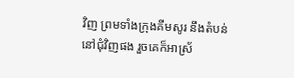វិញ ព្រមទាំងក្រុងគីមសូរ នឹងតំបន់នៅជុំវិញផង រួចគេក៏អាស្រ័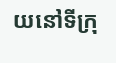យនៅទីក្រុ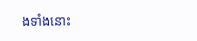ងទាំងនោះ